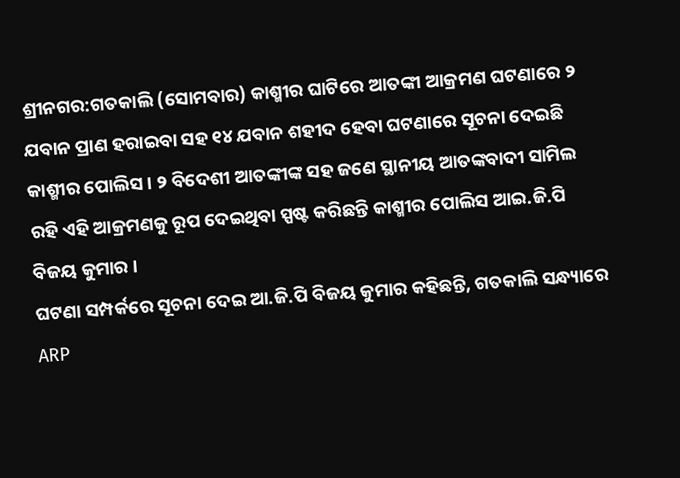ଶ୍ରୀନଗର:ଗତକାଲି (ସୋମବାର) କାଶ୍ମୀର ଘାଟିରେ ଆତଙ୍କୀ ଆକ୍ରମଣ ଘଟଣାରେ ୨ ଯବାନ ପ୍ରାଣ ହରାଇବା ସହ ୧୪ ଯବାନ ଶହୀଦ ହେବା ଘଟଣାରେ ସୂଚନା ଦେଇଛି କାଶ୍ମୀର ପୋଲିସ । ୨ ବିଦେଶୀ ଆତଙ୍କୀଙ୍କ ସହ ଜଣେ ସ୍ଥାନୀୟ ଆତଙ୍କବାଦୀ ସାମିଲ ରହି ଏହି ଆକ୍ରମଣକୁ ରୂପ ଦେଇଥିବା ସ୍ପଷ୍ଟ କରିଛନ୍ତି କାଶ୍ମୀର ପୋଲିସ ଆଇ.ଜି.ପି ବିଜୟ କୁମାର ।
ଘଟଣା ସମ୍ପର୍କରେ ସୂଚନା ଦେଇ ଆ.ଜି.ପି ବିଜୟ କୁମାର କହିଛନ୍ତି, ଗତକାଲି ସନ୍ଧ୍ୟାରେ ARP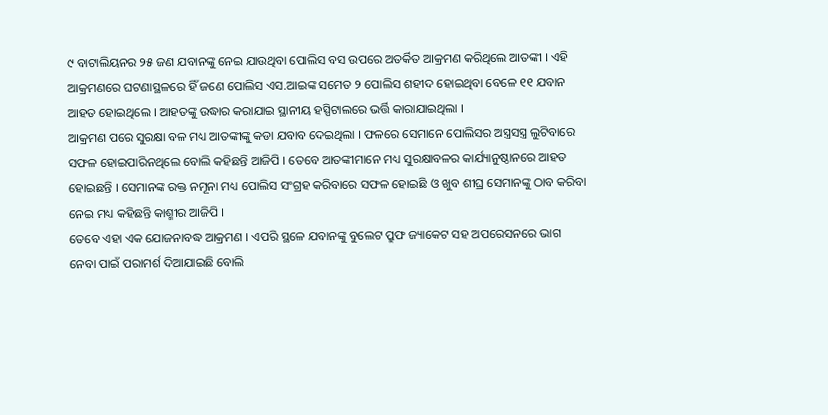୯ ବାଟାଲିୟନର ୨୫ ଜଣ ଯବାନଙ୍କୁ ନେଇ ଯାଉଥିବା ପୋଲିସ ବସ ଉପରେ ଅତର୍କିତ ଆକ୍ରମଣ କରିଥିଲେ ଆତଙ୍କୀ । ଏହି ଆକ୍ରମଣରେ ଘଟଣାସ୍ଥଳରେ ହିଁ ଜଣେ ପୋଲିସ ଏସ.ଆଇଙ୍କ ସମେତ ୨ ପୋଲିସ ଶହୀଦ ହୋଇଥିବା ବେଳେ ୧୧ ଯବାନ ଆହତ ହୋଇଥିଲେ । ଆହତଙ୍କୁ ଉଦ୍ଧାର କରାଯାଇ ସ୍ଥାନୀୟ ହସ୍ପିଟାଲରେ ଭର୍ତ୍ତି କାରାଯାଇଥିଲା ।
ଆକ୍ରମଣ ପରେ ସୁରକ୍ଷା ବଳ ମଧ୍ୟ ଆତଙ୍କୀଙ୍କୁ କଡା ଯବାବ ଦେଇଥିଲା । ଫଳରେ ସେମାନେ ପୋଲିସର ଅସ୍ତ୍ରସସ୍ତ୍ର ଲୁଟିବାରେ ସଫଳ ହୋଇପାରିନଥିଲେ ବୋଲି କହିଛନ୍ତି ଆଜିପି । ତେବେ ଆତଙ୍କୀମାନେ ମଧ୍ୟ ସୁରକ୍ଷାବଳର କାର୍ଯ୍ୟାନୁଷ୍ଠାନରେ ଆହତ ହୋଇଛନ୍ତି । ସେମାନଙ୍କ ରକ୍ତ ନମୂନା ମଧ୍ୟ ପୋଲିସ ସଂଗ୍ରହ କରିବାରେ ସଫଳ ହୋଇଛି ଓ ଖୁବ ଶୀଘ୍ର ସେମାନଙ୍କୁ ଠାବ କରିବା ନେଇ ମଧ୍ୟ କହିଛନ୍ତି କାଶ୍ମୀର ଆଜିପି ।
ତେବେ ଏହା ଏକ ଯୋଜନାବଦ୍ଧ ଆକ୍ରମଣ । ଏପରି ସ୍ଥଳେ ଯବାନଙ୍କୁ ବୁଲେଟ ପ୍ରୁଫ ଜ୍ୟାକେଟ ସହ ଅପରେସନରେ ଭାଗ ନେବା ପାଇଁ ପରାମର୍ଶ ଦିଆଯାଇଛି ବୋଲି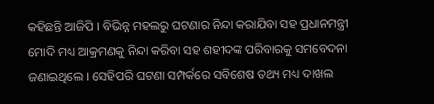କହିଛନ୍ତି ଆଜିପି । ବିଭିନ୍ନ ମହଲରୁ ଘଟଣାର ନିନ୍ଦା କରାଯିବା ସହ ପ୍ରଧାନମନ୍ତ୍ରୀ ମୋଦି ମଧ୍ୟ ଆକ୍ରମଣକୁ ନିନ୍ଦା କରିବା ସହ ଶହୀଦଙ୍କ ପରିବାରକୁ ସମବେଦନା ଜଣାଇଥିଲେ । ସେହିପରି ଘଟଣା ସମ୍ପର୍କରେ ସବିଶେଷ ତଥ୍ୟ ମଧ୍ୟ ଦାଖଲ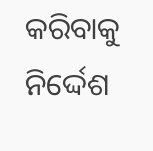କରିବାକୁ ନିର୍ଦ୍ଦେଶ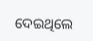ଦେଇଥିଲେ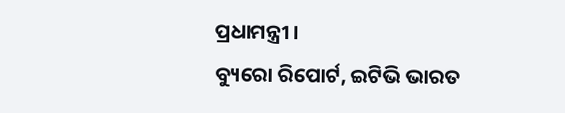ପ୍ରଧାମନ୍ତ୍ରୀ ।
ବ୍ୟୁରୋ ରିପୋର୍ଟ, ଇଟିଭି ଭାରତ